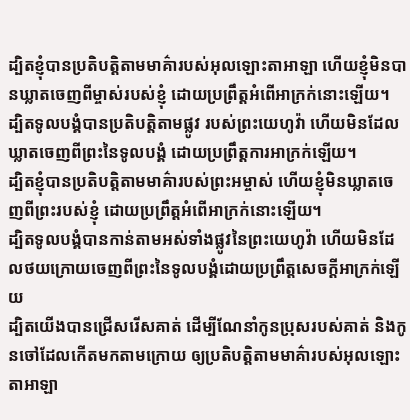ដ្បិតខ្ញុំបានប្រតិបត្តិតាមមាគ៌ារបស់អុលឡោះតាអាឡា ហើយខ្ញុំមិនបានឃ្លាតចេញពីម្ចាស់របស់ខ្ញុំ ដោយប្រព្រឹត្តអំពើអាក្រក់នោះឡើយ។
ដ្បិតទូលបង្គំបានប្រតិបត្តិតាមផ្លូវ របស់ព្រះយេហូវ៉ា ហើយមិនដែលឃ្លាតចេញពីព្រះនៃទូលបង្គំ ដោយប្រព្រឹត្តការអាក្រក់ឡើយ។
ដ្បិតខ្ញុំបានប្រតិបត្តិតាមមាគ៌ារបស់ព្រះអម្ចាស់ ហើយខ្ញុំមិនឃ្លាតចេញពីព្រះរបស់ខ្ញុំ ដោយប្រព្រឹត្តអំពើអាក្រក់នោះឡើយ។
ដ្បិតទូលបង្គំបានកាន់តាមអស់ទាំងផ្លូវនៃព្រះយេហូវ៉ា ហើយមិនដែលថយក្រោយចេញពីព្រះនៃទូលបង្គំដោយប្រព្រឹត្តសេចក្ដីអាក្រក់ឡើយ
ដ្បិតយើងបានជ្រើសរើសគាត់ ដើម្បីណែនាំកូនប្រុសរបស់គាត់ និងកូនចៅដែលកើតមកតាមក្រោយ ឲ្យប្រតិបត្តិតាមមាគ៌ារបស់អុលឡោះតាអាឡា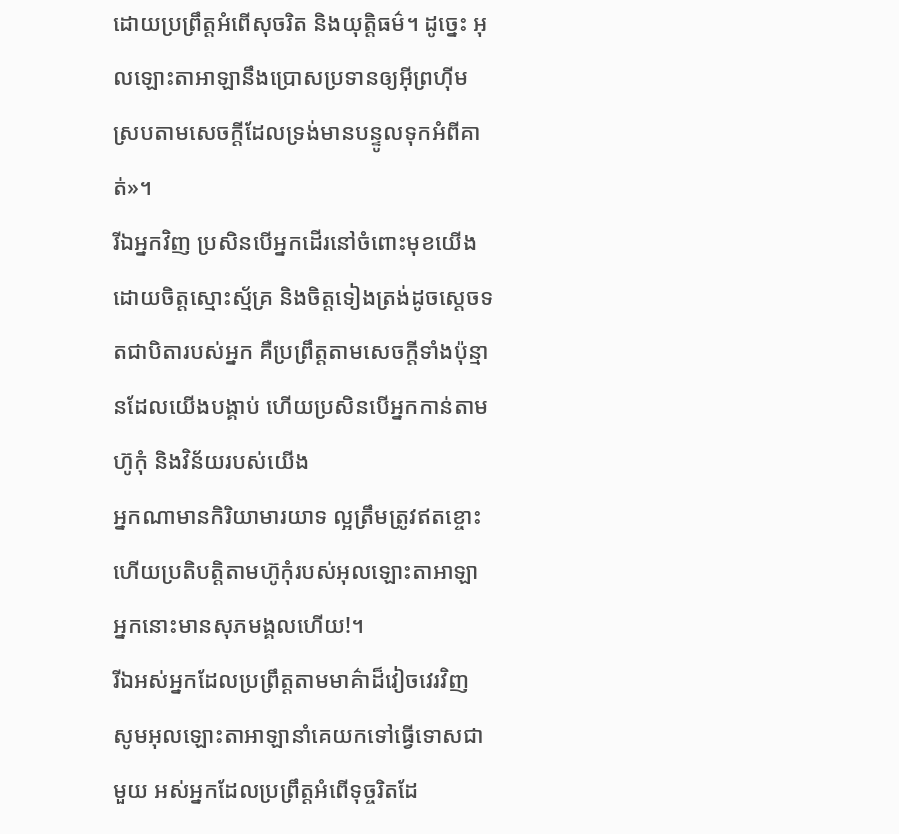ដោយប្រព្រឹត្តអំពើសុចរិត និងយុត្តិធម៌។ ដូច្នេះ អុលឡោះតាអាឡានឹងប្រោសប្រទានឲ្យអ៊ីព្រហ៊ីម ស្របតាមសេចក្តីដែលទ្រង់មានបន្ទូលទុកអំពីគាត់»។
រីឯអ្នកវិញ ប្រសិនបើអ្នកដើរនៅចំពោះមុខយើង ដោយចិត្តស្មោះស្ម័គ្រ និងចិត្តទៀងត្រង់ដូចស្តេចទតជាបិតារបស់អ្នក គឺប្រព្រឹត្តតាមសេចក្តីទាំងប៉ុន្មានដែលយើងបង្គាប់ ហើយប្រសិនបើអ្នកកាន់តាមហ៊ូកុំ និងវិន័យរបស់យើង
អ្នកណាមានកិរិយាមារយាទ ល្អត្រឹមត្រូវឥតខ្ចោះ ហើយប្រតិបត្តិតាមហ៊ូកុំរបស់អុលឡោះតាអាឡា អ្នកនោះមានសុភមង្គលហើយ!។
រីឯអស់អ្នកដែលប្រព្រឹត្តតាមមាគ៌ាដ៏វៀចវេរវិញ សូមអុលឡោះតាអាឡានាំគេយកទៅធ្វើទោសជាមួយ អស់អ្នកដែលប្រព្រឹត្តអំពើទុច្ចរិតដែ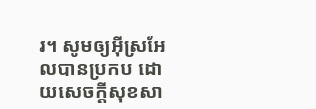រ។ សូមឲ្យអ៊ីស្រអែលបានប្រកប ដោយសេចក្ដីសុខសា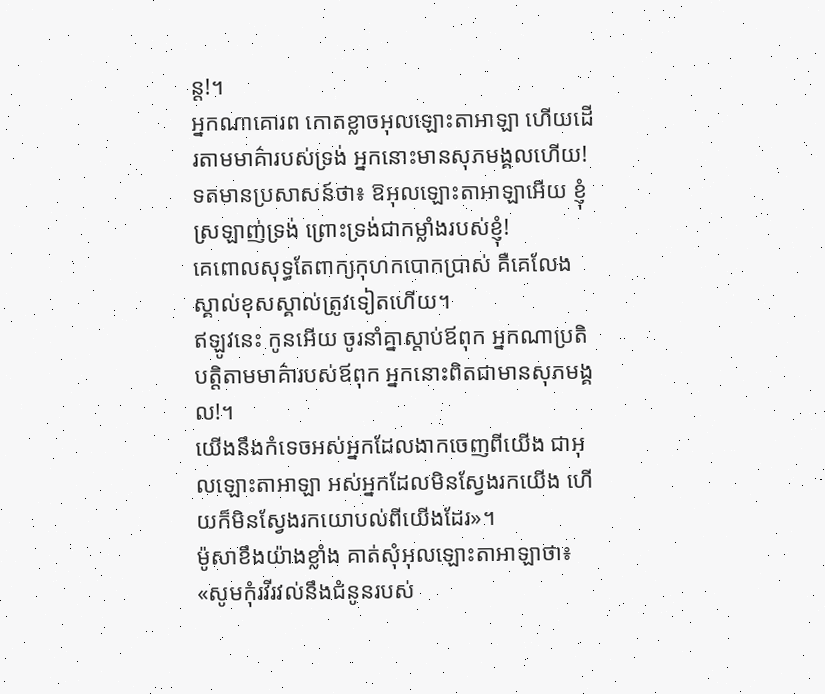ន្ត!។
អ្នកណាគោរព កោតខ្លាចអុលឡោះតាអាឡា ហើយដើរតាមមាគ៌ារបស់ទ្រង់ អ្នកនោះមានសុភមង្គលហើយ!
ទតមានប្រសាសន៍ថា៖ ឱអុលឡោះតាអាឡាអើយ ខ្ញុំស្រឡាញ់ទ្រង់ ព្រោះទ្រង់ជាកម្លាំងរបស់ខ្ញុំ!
គេពោលសុទ្ធតែពាក្យកុហកបោកប្រាស់ គឺគេលែងស្គាល់ខុសស្គាល់ត្រូវទៀតហើយ។
ឥឡូវនេះ កូនអើយ ចូរនាំគ្នាស្ដាប់ឪពុក អ្នកណាប្រតិបត្តិតាមមាគ៌ារបស់ឪពុក អ្នកនោះពិតជាមានសុភមង្គល!។
យើងនឹងកំទេចអស់អ្នកដែលងាកចេញពីយើង ជាអុលឡោះតាអាឡា អស់អ្នកដែលមិនស្វែងរកយើង ហើយក៏មិនស្វែងរកយោបល់ពីយើងដែរ»។
ម៉ូសាខឹងយ៉ាងខ្លាំង គាត់សុំអុលឡោះតាអាឡាថា៖ «សូមកុំរវីរវល់នឹងជំនូនរបស់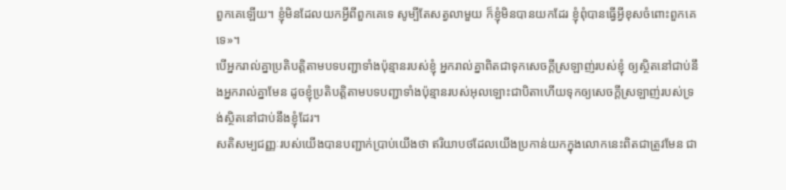ពួកគេឡើយ។ ខ្ញុំមិនដែលយកអ្វីពីពួកគេទេ សូម្បីតែសត្វលាមួយ ក៏ខ្ញុំមិនបានយកដែរ ខ្ញុំពុំបានធ្វើអ្វីខុសចំពោះពួកគេទេ»។
បើអ្នករាល់គ្នាប្រតិបត្ដិតាមបទបញ្ជាទាំងប៉ុន្មានរបស់ខ្ញុំ អ្នករាល់គ្នាពិតជាទុកសេចក្ដីស្រឡាញ់របស់ខ្ញុំ ឲ្យស្ថិតនៅជាប់នឹងអ្នករាល់គ្នាមែន ដូចខ្ញុំប្រតិបត្ដិតាមបទបញ្ជាទាំងប៉ុន្មានរបស់អុលឡោះជាបិតាហើយទុកឲ្យសេចក្ដីស្រឡាញ់របស់ទ្រង់ស្ថិតនៅជាប់នឹងខ្ញុំដែរ។
សតិសម្បជញ្ញៈរបស់យើងបានបញ្ជាក់ប្រាប់យើងថា ឥរិយាបថដែលយើងប្រកាន់យកក្នុងលោកនេះពិតជាត្រូវមែន ជា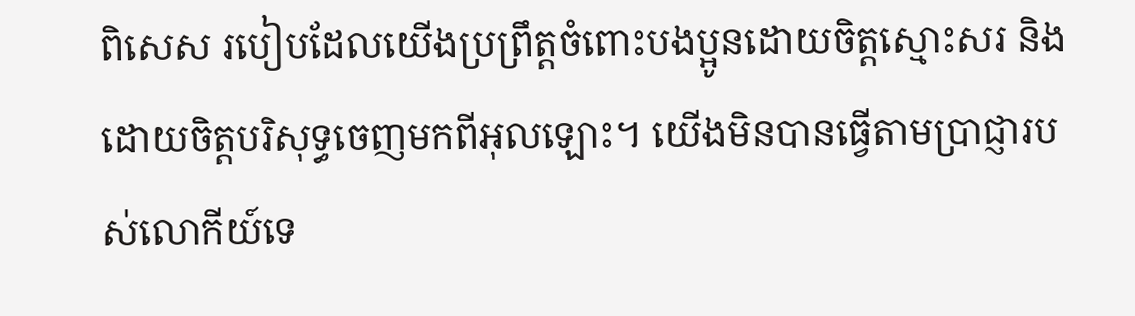ពិសេស របៀបដែលយើងប្រព្រឹត្ដចំពោះបងប្អូនដោយចិត្ដស្មោះសរ និងដោយចិត្តបរិសុទ្ធចេញមកពីអុលឡោះ។ យើងមិនបានធ្វើតាមប្រាជ្ញារបស់លោកីយ៍ទេ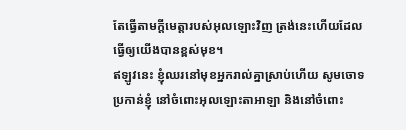តែធ្វើតាមក្តីមេត្តារបស់អុលឡោះវិញ ត្រង់នេះហើយដែលធ្វើឲ្យយើងបានខ្ពស់មុខ។
ឥឡូវនេះ ខ្ញុំឈរនៅមុខអ្នករាល់គ្នាស្រាប់ហើយ សូមចោទប្រកាន់ខ្ញុំ នៅចំពោះអុលឡោះតាអាឡា និងនៅចំពោះ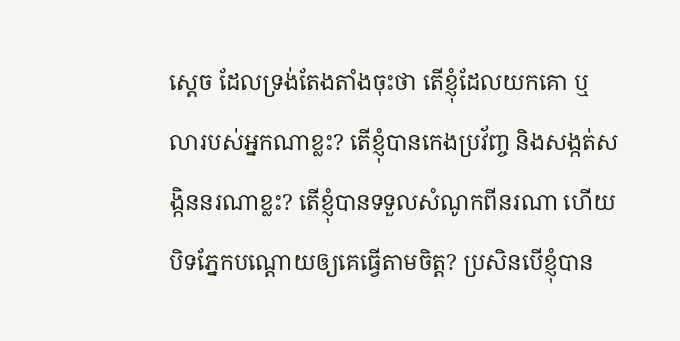ស្តេច ដែលទ្រង់តែងតាំងចុះថា តើខ្ញុំដែលយកគោ ឬលារបស់អ្នកណាខ្លះ? តើខ្ញុំបានកេងប្រវ័ញ្ច និងសង្កត់សង្កិននរណាខ្លះ? តើខ្ញុំបានទទួលសំណូកពីនរណា ហើយបិទភ្នែកបណ្តោយឲ្យគេធ្វើតាមចិត្ត? ប្រសិនបើខ្ញុំបាន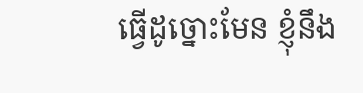ធ្វើដូច្នោះមែន ខ្ញុំនឹង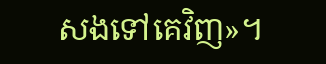សងទៅគេវិញ»។